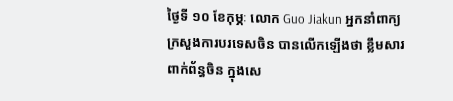ថ្ងៃទី ១០ ខែកុម្ភៈ លោក Guo Jiakun អ្នកនាំពាក្យក្រសួងការបរទេសចិន បានលើកឡើងថា ខ្លឹមសារពាក់ព័ន្ធចិន ក្នុងសេ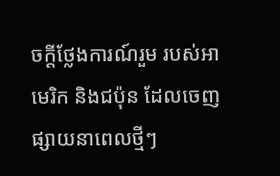ចក្តីថ្លែងការណ៍រួម របស់អាមេរិក និងជប៉ុន ដែលចេញផ្សាយនាពេលថ្មីៗ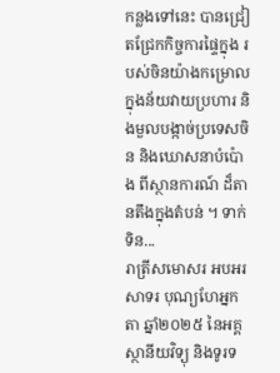កន្លងទៅនេះ បានជ្រៀតជ្រែកកិច្ចការផ្ទៃក្នុង របស់ចិនយ៉ាងកម្រោល ក្នុងន័យវាយប្រហារ និងមួលបង្កាច់ប្រទេសចិន និងឃោសនាបំប៉ោង ពីស្ថានការណ៍ ដ៏តានតឹងក្នុងតំបន់ ។ ទាក់ទិន...
រាត្រីសមោសរ អបអរសាទរ បុណ្យហែអ្នកតា ឆ្នាំ២០២៥ នៃអគ្គស្ថានីយវិទ្យុ និងទូរទ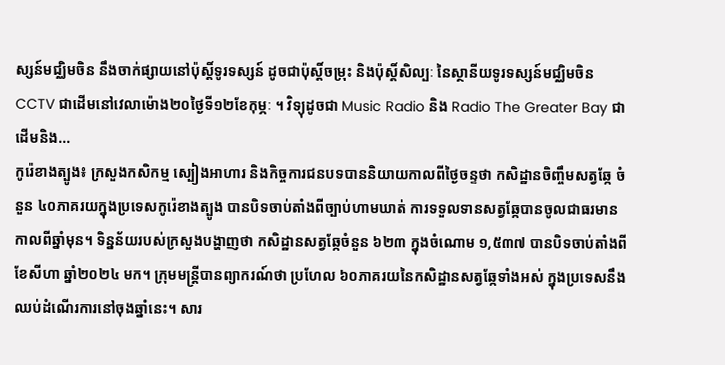ស្សន៍មជ្ឈិមចិន នឹងចាក់ផ្សាយនៅប៉ុស្តិ៍ទូរទស្សន៍ ដូចជាប៉ុស្តិ៍ចម្រុះ និងប៉ុស្តិ៍សិល្បៈ នៃស្ថានីយទូរទស្សន៍មជ្ឈិមចិន CCTV ជាដើមនៅវេលាម៉ោង២០ថ្ងៃទី១២ខែកុម្ភៈ ។ វិទ្យុដូចជា Music Radio និង Radio The Greater Bay ជាដើមនិង...
កូរ៉េខាងត្បូង៖ ក្រសួងកសិកម្ម ស្បៀងអាហារ និងកិច្ចការជនបទបាននិយាយកាលពីថ្ងៃចន្ទថា កសិដ្ឋានចិញ្ចឹមសត្វឆ្កែ ចំនួន ៤០ភាគរយក្នុងប្រទេសកូរ៉េខាងត្បូង បានបិទចាប់តាំងពីច្បាប់ហាមឃាត់ ការទទួលទានសត្វឆ្កែបានចូលជាធរមានកាលពីឆ្នាំមុន។ ទិន្នន័យរបស់ក្រសួងបង្ហាញថា កសិដ្ឋានសត្វឆ្កែចំនួន ៦២៣ ក្នុងចំណោម ១,៥៣៧ បានបិទចាប់តាំងពីខែសីហា ឆ្នាំ២០២៤ មក។ ក្រុមមន្ត្រីបានព្យាករណ៍ថា ប្រហែល ៦០ភាគរយនៃកសិដ្ឋានសត្វឆ្កែទាំងអស់ ក្នុងប្រទេសនឹងឈប់ដំណើរការនៅចុងឆ្នាំនេះ។ សារ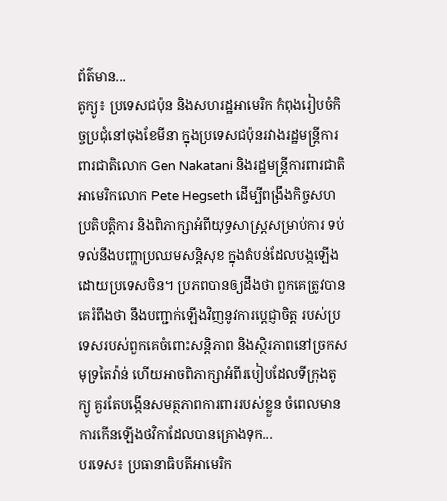ព័ត៌មាន...
តូក្យូ៖ ប្រទេសជប៉ុន និងសហរដ្ឋអាមេរិក កំពុងរៀបចំកិច្ចប្រជុំនៅចុងខែមីនា ក្នុងប្រទេសជប៉ុនរវាងរដ្ឋមន្ត្រីការពារជាតិលោក Gen Nakatani និងរដ្ឋមន្ត្រីការពារជាតិអាមេរិកលោក Pete Hegseth ដើម្បីពង្រឹងកិច្ចសហប្រតិបត្តិការ និងពិភាក្សាអំពីយុទ្ធសាស្ត្រសម្រាប់ការ ទប់ទល់នឹងបញ្ហាប្រឈមសន្តិសុខ ក្នុងតំបន់ដែលបង្កឡើងដោយប្រទេសចិន។ ប្រភពបានឲ្យដឹងថា ពួកគេត្រូវបានគេរំពឹងថា នឹងបញ្ជាក់ឡើងវិញនូវការប្តេជ្ញាចិត្ត របស់ប្រទេសរបស់ពួកគេចំពោះសន្តិភាព និងស្ថិរភាពនៅច្រកសមុទ្រតៃវ៉ាន់ ហើយអាចពិភាក្សាអំពីរបៀបដែលទីក្រុងតូក្យូ គួរតែបង្កើនសមត្ថភាពការពាររបស់ខ្លួន ចំពេលមានការកើនឡើងថវិកាដែលបានគ្រោងទុក...
បរទេស៖ ប្រធានាធិបតីអាមេរិក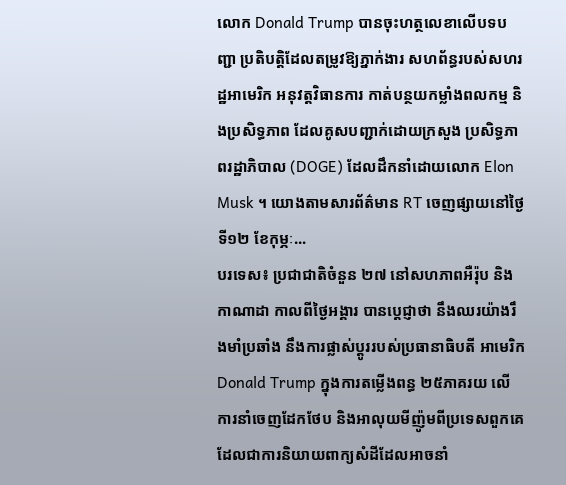លោក Donald Trump បានចុះហត្ថលេខាលើបទបញ្ជា ប្រតិបត្តិដែលតម្រូវឱ្យភ្នាក់ងារ សហព័ន្ធរបស់សហរដ្ឋអាមេរិក អនុវត្តវិធានការ កាត់បន្ថយកម្លាំងពលកម្ម និងប្រសិទ្ធភាព ដែលគូសបញ្ជាក់ដោយក្រសួង ប្រសិទ្ធភាពរដ្ឋាភិបាល (DOGE) ដែលដឹកនាំដោយលោក Elon Musk ។ យោងតាមសារព័ត៌មាន RT ចេញផ្សាយនៅថ្ងៃទី១២ ខែកុម្ភៈ...
បរទេស៖ ប្រជាជាតិចំនួន ២៧ នៅសហភាពអឺរ៉ុប និងកាណាដា កាលពីថ្ងៃអង្គារ បានប្ដេជ្ញាថា នឹងឈរយ៉ាងរឹងមាំប្រឆាំង នឹងការផ្លាស់ប្តូររបស់ប្រធានាធិបតី អាមេរិក Donald Trump ក្នុងការតម្លើងពន្ធ ២៥ភាគរយ លើការនាំចេញដែកថែប និងអាលុយមីញ៉ូមពីប្រទេសពួកគេ ដែលជាការនិយាយពាក្យសំដីដែលអាចនាំ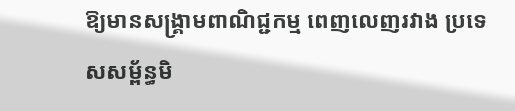ឱ្យមានសង្គ្រាមពាណិជ្ជកម្ម ពេញលេញរវាង ប្រទេសសម្ព័ន្ធមិ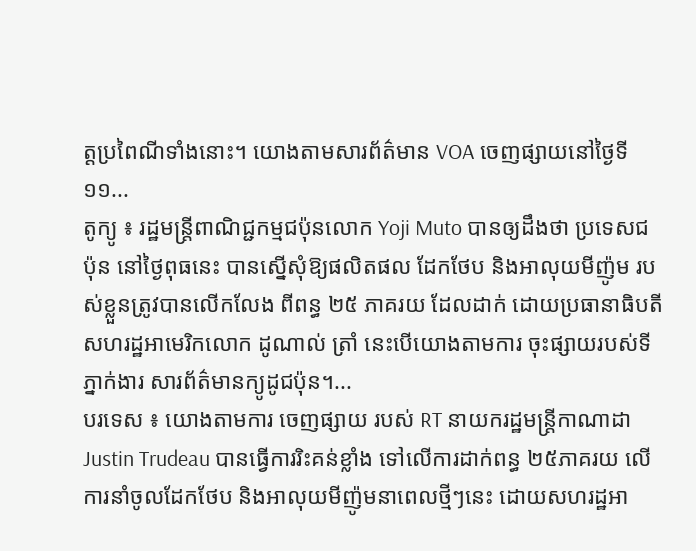ត្តប្រពៃណីទាំងនោះ។ យោងតាមសារព័ត៌មាន VOA ចេញផ្សាយនៅថ្ងៃទី១១...
តូក្យូ ៖ រដ្ឋមន្ត្រីពាណិជ្ជកម្មជប៉ុនលោក Yoji Muto បានឲ្យដឹងថា ប្រទេសជប៉ុន នៅថ្ងៃពុធនេះ បានស្នើសុំឱ្យផលិតផល ដែកថែប និងអាលុយមីញ៉ូម របស់ខ្លួនត្រូវបានលើកលែង ពីពន្ធ ២៥ ភាគរយ ដែលដាក់ ដោយប្រធានាធិបតីសហរដ្ឋអាមេរិកលោក ដូណាល់ ត្រាំ នេះបើយោងតាមការ ចុះផ្សាយរបស់ទីភ្នាក់ងារ សារព័ត៌មានក្យូដូជប៉ុន។...
បរទេស ៖ យោងតាមការ ចេញផ្សាយ របស់ RT នាយករដ្ឋមន្ត្រីកាណាដា Justin Trudeau បានធ្វើការរិះគន់ខ្លាំង ទៅលើការដាក់ពន្ធ ២៥ភាគរយ លើការនាំចូលដែកថែប និងអាលុយមីញ៉ូមនាពេលថ្មីៗនេះ ដោយសហរដ្ឋអា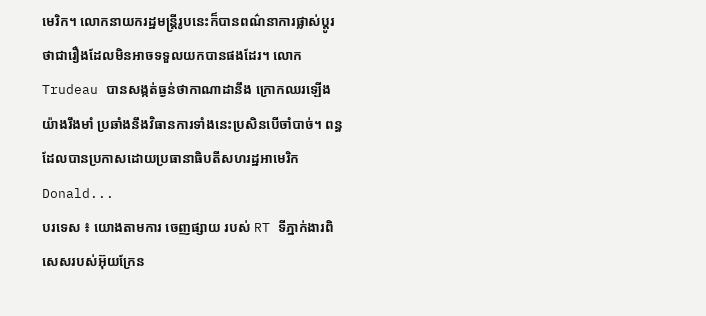មេរិក។ លោកនាយករដ្ឋមន្ត្រីរូបនេះក៏បានពណ៌នាការផ្លាស់ប្តូរថាជារឿងដែលមិនអាចទទួលយកបានផងដែរ។ លោកTrudeau បានសង្កត់ធ្ងន់ថាកាណាដានឹង ក្រោកឈរឡើងយ៉ាងរឹងមាំ ប្រឆាំងនឹងវិធានការទាំងនេះប្រសិនបើចាំបាច់។ ពន្ធដែលបានប្រកាសដោយប្រធានាធិបតីសហរដ្ឋអាមេរិក Donald...
បរទេស ៖ យោងតាមការ ចេញផ្សាយ របស់ RT ទីភ្នាក់ងារពិសេសរបស់អ៊ុយក្រែន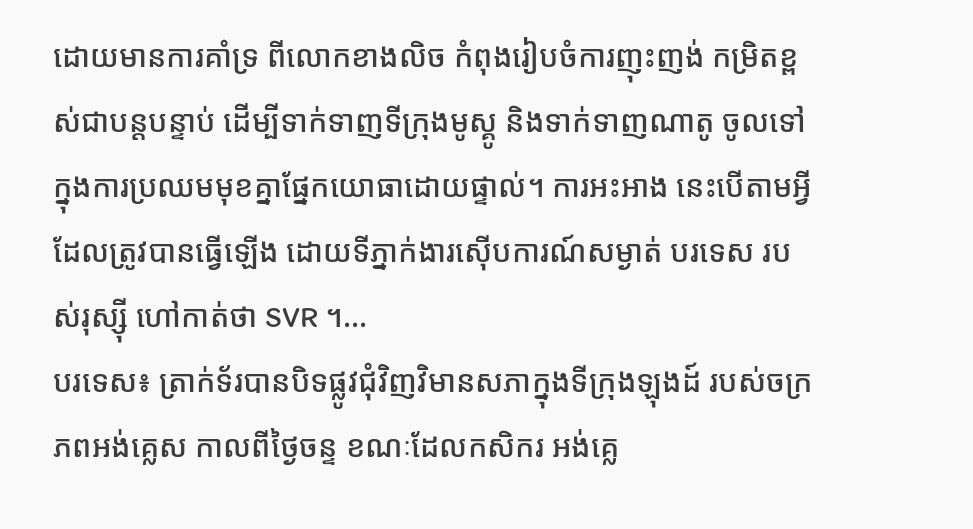ដោយមានការគាំទ្រ ពីលោកខាងលិច កំពុងរៀបចំការញុះញង់ កម្រិតខ្ពស់ជាបន្តបន្ទាប់ ដើម្បីទាក់ទាញទីក្រុងមូស្គូ និងទាក់ទាញណាតូ ចូលទៅក្នុងការប្រឈមមុខគ្នាផ្នែកយោធាដោយផ្ទាល់។ ការអះអាង នេះបើតាមអ្វីដែលត្រូវបានធ្វើឡើង ដោយទីភ្នាក់ងារស៊ើបការណ៍សម្ងាត់ បរទេស របស់រុស្ស៊ី ហៅកាត់ថា SVR ។...
បរទេស៖ ត្រាក់ទ័របានបិទផ្លូវជុំវិញវិមានសភាក្នុងទីក្រុងឡុងដ៍ របស់ចក្រភពអង់គ្លេស កាលពីថ្ងៃចន្ទ ខណៈដែលកសិករ អង់គ្លេ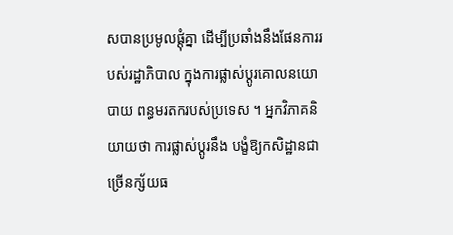សបានប្រមូលផ្តុំគ្នា ដើម្បីប្រឆាំងនឹងផែនការរបស់រដ្ឋាភិបាល ក្នុងការផ្លាស់ប្តូរគោលនយោបាយ ពន្ធមរតករបស់ប្រទេស ។ អ្នកវិភាគនិយាយថា ការផ្លាស់ប្តូរនឹង បង្ខំឱ្យកសិដ្ឋានជាច្រើនក្ស័យធ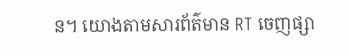ន។ យោងតាមសារព័ត៌មាន RT ចេញផ្សា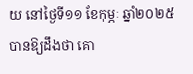យ នៅថ្ងៃទី១១ ខែកុម្ភៈ ឆ្នាំ២០២៥ បានឱ្យដឹងថា គោ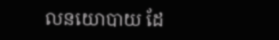លនយោបាយ ដែ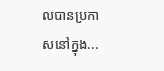លបានប្រកាសនៅក្នុង...